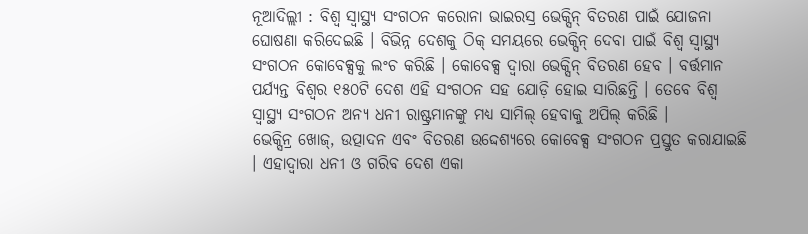ନୂଆଦିଲ୍ଲୀ : ବିଶ୍ୱ ସ୍ୱାସ୍ଥ୍ୟ ସଂଗଠନ କରୋନା ଭାଇରସ୍ର ଭେକ୍ସିନ୍ ବିତରଣ ପାଇଁ ଯୋଜନା ଘୋଷଣା କରିଦେଇଛି । ବିଭିନ୍ନ ଦେଶକୁ ଠିକ୍ ସମୟରେ ଭେକ୍ସିନ୍ ଦେବା ପାଇଁ ବିଶ୍ୱ ସ୍ୱାସ୍ଥ୍ୟ ସଂଗଠନ କୋବେକ୍ସକୁ ଲଂଚ କରିଛି । କୋବେକ୍ସ ଦ୍ୱାରା ଭେକ୍ସିନ୍ ବିତରଣ ହେବ । ବର୍ତ୍ତମାନ ପର୍ଯ୍ୟନ୍ତ ବିଶ୍ୱର ୧୫୦ଟି ଦେଶ ଏହି ସଂଗଠନ ସହ ଯୋଡ଼ି ହୋଇ ସାରିଛନ୍ତି । ତେବେ ବିଶ୍ୱ ସ୍ୱାସ୍ଥ୍ୟ ସଂଗଠନ ଅନ୍ୟ ଧନୀ ରାଷ୍ଟ୍ରମାନଙ୍କୁ ମଧ୍ୟ ସାମିଲ୍ ହେବାକୁ ଅପିଲ୍ କରିଛି ।
ଭେକ୍ସିନ୍ର ଖୋଜ୍, ଉତ୍ପାଦନ ଏବଂ ବିତରଣ ଉଦ୍ଦେଶ୍ୟରେ କୋବେକ୍ସ ସଂଗଠନ ପ୍ରସ୍ତୁତ କରାଯାଇଛି । ଏହାଦ୍ୱାରା ଧନୀ ଓ ଗରିବ ଦେଶ ଏକା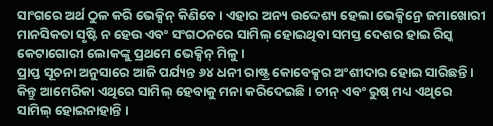ସାଂଗରେ ଅର୍ଥ ଠୁଳ କରି ଭେକ୍ସିନ୍ କିଣିବେ । ଏହାର ଅନ୍ୟ ଉଦ୍ଦେଶ୍ୟ ହେଲା ଭେକ୍ସିନ୍ରେ ଜମାଖୋରୀ ମାନସିକତା ସୃଷ୍ଟି ନ ହେଉ ଏବଂ ସଂଗଠନରେ ସାମିଲ୍ ହୋଇଥିବା ସମସ୍ତ ଦେଶର ହାଇ ରିସ୍କ କେଟାଗୋରୀ ଲୋକଙ୍କୁ ପ୍ରଥମେ ଭେକ୍ସିନ୍ ମିଳୁ ।
ପ୍ରାପ୍ତ ସୂଚନା ଅନୁସାରେ ଆଜି ପର୍ଯ୍ୟନ୍ତ ୬୪ ଧନୀ ରାଷ୍ଟ୍ର କୋବେକ୍ସର ଅଂଶୀଦାର ହୋଇ ସାରିଛନ୍ତି । କିନ୍ତୁ ଆମେରିକା ଏଥିରେ ସାମିଲ୍ ହେବାକୁ ମନା କରିଦେଇଛି । ଚୀନ୍ ଏବଂ ରୁଷ୍ ମଧ୍ୟ ଏଥିରେ ସାମିଲ୍ ହୋଇନାହାନ୍ତି ।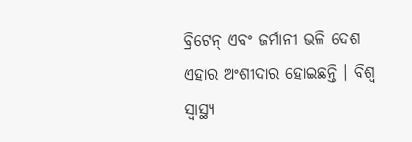ବ୍ରିଟେନ୍ ଏବଂ ଜର୍ମାନୀ ଭଳି ଦେଶ ଏହାର ଅଂଶୀଦାର ହୋଇଛନ୍ତି । ବିଶ୍ୱ ସ୍ୱାସ୍ଥ୍ୟ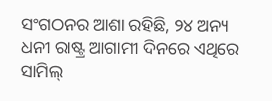ସଂଗଠନର ଆଶା ରହିଛି, ୨୪ ଅନ୍ୟ ଧନୀ ରାଷ୍ଟ୍ର ଆଗାମୀ ଦିନରେ ଏଥିରେ ସାମିଲ୍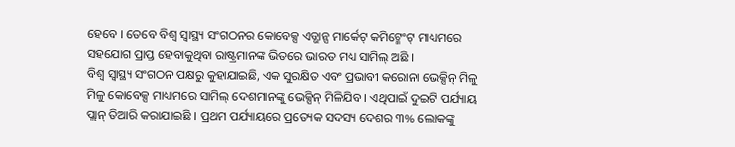ହେବେ । ତେବେ ବିଶ୍ୱ ସ୍ୱାସ୍ଥ୍ୟ ସଂଗଠନର କୋବେକ୍ସ ଏଡ୍ଭାନ୍ସ ମାର୍କେଟ୍ କମିଟ୍ମେଂଟ୍ ମାଧ୍ୟମରେ ସହଯୋଗ ପ୍ରାପ୍ତ ହେବାକୁଥିବା ରାଷ୍ଟ୍ରମାନଙ୍କ ଭିତରେ ଭାରତ ମଧ୍ୟ ସାମିଲ୍ ଅଛି ।
ବିଶ୍ୱ ସ୍ୱାସ୍ଥ୍ୟ ସଂଗଠନ ପକ୍ଷରୁ କୁହାଯାଇଛି, ଏକ ସୁରକ୍ଷିତ ଏବଂ ପ୍ରଭାବୀ କରୋନା ଭେକ୍ସିନ୍ ମିଳୁ ମିଳୁ କୋବେକ୍ସ ମାଧ୍ୟମରେ ସାମିଲ୍ ଦେଶମାନଙ୍କୁ ଭେକ୍ସିନ୍ ମିଳିଯିବ । ଏଥିପାଇଁ ଦୁଇଟି ପର୍ଯ୍ୟାୟ ପ୍ଲାନ୍ ତିଆରି କରାଯାଇଛି । ପ୍ରଥମ ପର୍ଯ୍ୟାୟରେ ପ୍ରତ୍ୟେକ ସଦସ୍ୟ ଦେଶର ୩% ଲୋକଙ୍କୁ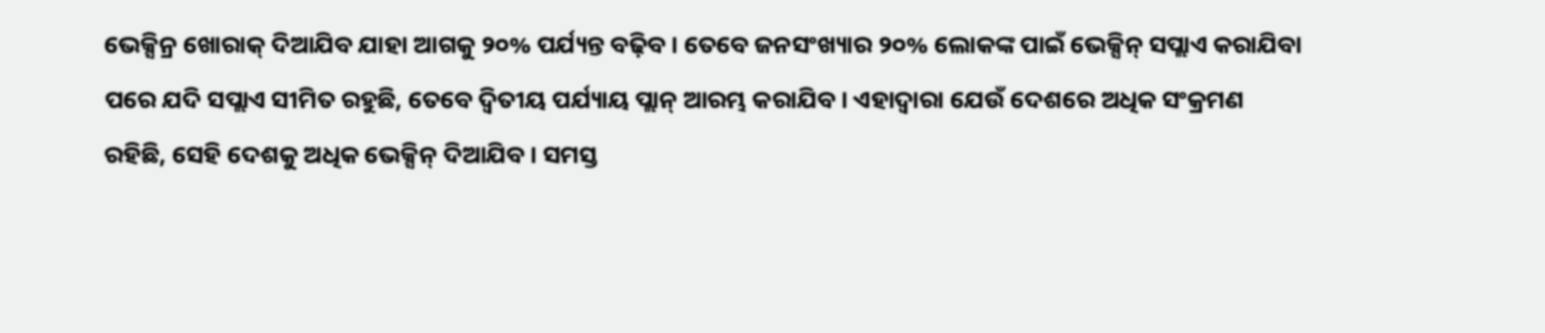ଭେକ୍ସିନ୍ର ଖୋରାକ୍ ଦିଆଯିବ ଯାହା ଆଗକୁ ୨୦% ପର୍ଯ୍ୟନ୍ତ ବଢ଼ିବ । ତେବେ ଜନସଂଖ୍ୟାର ୨୦% ଲୋକଙ୍କ ପାଇଁ ଭେକ୍ସିନ୍ ସପ୍ଲାଏ କରାଯିବା ପରେ ଯଦି ସପ୍ଲାଏ ସୀମିତ ରହୁଛି, ତେବେ ଦ୍ୱିତୀୟ ପର୍ଯ୍ୟାୟ ପ୍ଲାନ୍ ଆରମ୍ଭ କରାଯିବ । ଏହାଦ୍ୱାରା ଯେଉଁ ଦେଶରେ ଅଧିକ ସଂକ୍ରମଣ ରହିଛି, ସେହି ଦେଶକୁ ଅଧିକ ଭେକ୍ସିନ୍ ଦିଆଯିବ । ସମସ୍ତ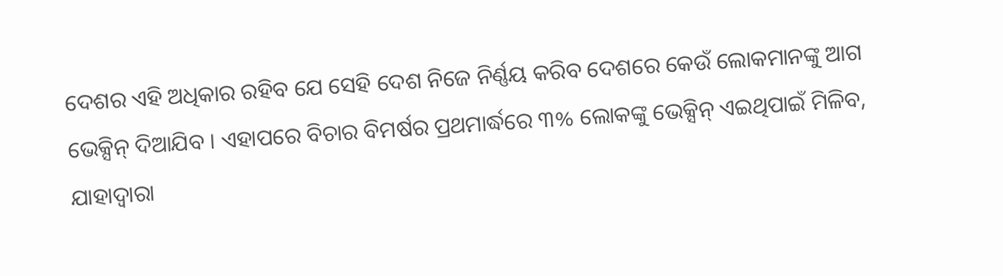ଦେଶର ଏହି ଅଧିକାର ରହିବ ଯେ ସେହି ଦେଶ ନିଜେ ନିର୍ଣ୍ଣୟ କରିବ ଦେଶରେ କେଉଁ ଲୋକମାନଙ୍କୁ ଆଗ ଭେକ୍ସିନ୍ ଦିଆଯିବ । ଏହାପରେ ବିଚାର ବିମର୍ଷର ପ୍ରଥମାର୍ଦ୍ଧରେ ୩% ଲୋକଙ୍କୁ ଭେକ୍ସିନ୍ ଏଇଥିପାଇଁ ମିଳିବ, ଯାହାଦ୍ୱାରା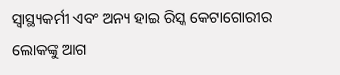ସ୍ୱାସ୍ଥ୍ୟକର୍ମୀ ଏବଂ ଅନ୍ୟ ହାଇ ରିସ୍କ କେଟାଗୋରୀର ଲୋକଙ୍କୁ ଆଗ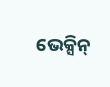ଭେକ୍ସିନ୍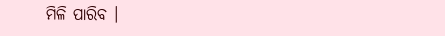ମିଳି ପାରିବ ।